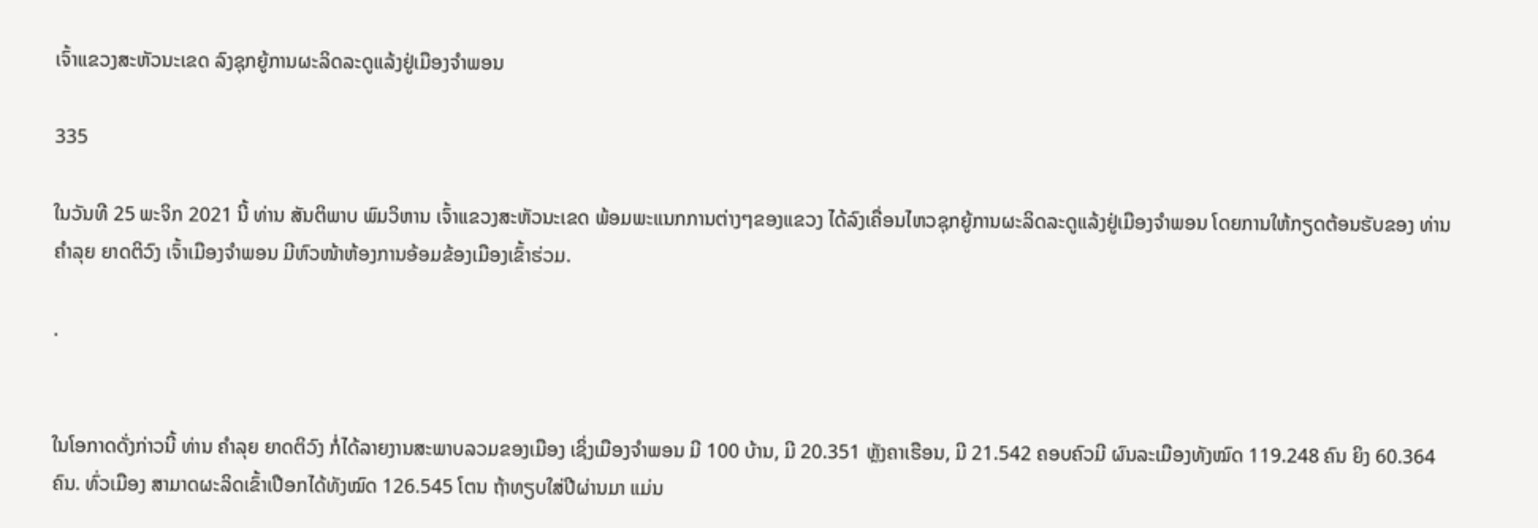ເຈົ້າແຂວງສະຫັວນະເຂດ ລົງຊຸກຍູ້ການຜະລິດລະດູແລ້ງຢູ່ເມືອງຈຳພອນ

335

ໃນວັນທີ 25 ພະຈິກ 2021 ນີ້ ທ່ານ ສັນຕິພາບ ພົມວິຫານ ເຈົ້າແຂວງສະຫັວນະເຂດ ພ້ອມພະແນກການຕ່າງໆຂອງແຂວງ ໄດ້ລົງເຄື່ອນໄຫວຊຸກຍູ້ການຜະລິດລະດູແລ້ງຢູ່ເມືອງຈໍາພອນ ໂດຍການໃຫ້ກຽດຕ້ອນຮັບຂອງ ທ່ານ ຄໍາລຸຍ ຍາດຕິວົງ ເຈົ້າເມືອງຈໍາພອນ ມີຫົວໜ້າຫ້ອງການອ້ອມຂ້ອງເມືອງເຂົ້າຮ່ວມ.

.


ໃນໂອກາດດັ່ງກ່າວນີ້ ທ່ານ ຄໍາລຸຍ ຍາດຕິວົງ ກໍ່ໄດ້ລາຍງານສະພາບລວມຂອງເມືອງ ເຊິ່ງເມືອງຈໍາພອນ ມີ 100 ບ້ານ, ມີ 20.351 ຫຼັງຄາເຮືອນ, ມີ 21.542 ຄອບຄົວມີ ຜົນລະເມືອງທັງໝົດ 119.248 ຄົນ ຍິງ 60.364 ຄົນ. ທົ່ວເມືອງ ສາມາດຜະລິດເຂົ້າເປືອກໄດ້ທັງໝົດ 126.545 ໂຕນ ຖ້າທຽບໃສ່ປີຜ່ານມາ ແມ່ນ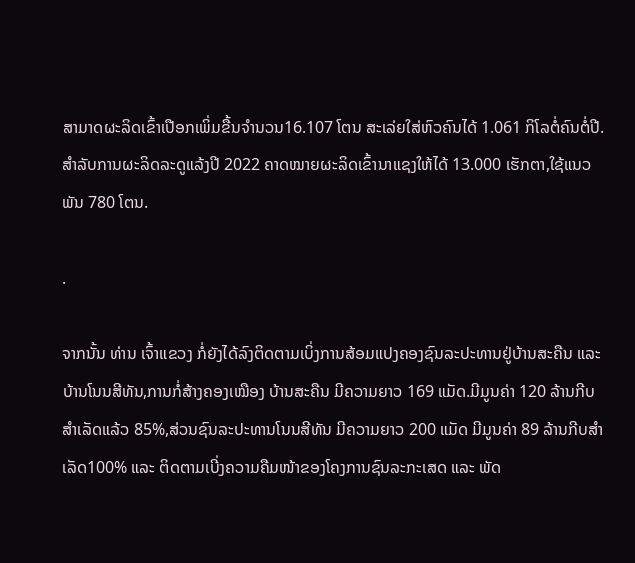ສາມາດຜະລິດເຂົ້າເປືອກເພິ່ມຂື້ນຈໍານວນ16.107 ໂຕນ ສະເລ່ຍໃສ່ຫົວຄົນໄດ້ 1.061 ກິໂລຕໍ່ຄົນຕໍ່ປີ. ສໍາລັບການຜະລິດລະດູແລ້ງປີ 2022 ຄາດໝາຍຜະລິດເຂົ້ານາແຊງໃຫ້ໄດ້ 13.000 ເຮັກຕາ,ໃຊ້ແນວພັນ 780 ໂຕນ.

.

ຈາກນັ້ນ ທ່ານ ເຈົ້າແຂວງ ກໍ່ຍັງໄດ້ລົງຕິດຕາມເບິ່ງການສ້ອມແປງຄອງຊົນລະປະທານຢູ່ບ້ານສະຄືນ ແລະ ບ້ານໂນນສີທັນ,ການກໍ່ສ້າງຄອງເໝືອງ ບ້ານສະຄືນ ມີຄວາມຍາວ 169 ແມັດ.ມີມູນຄ່າ 120 ລ້ານກີບສໍາເລັດແລ້ວ 85%,ສ່ວນຊົນລະປະທານໂນນສີທັນ ມີຄວາມຍາວ 200 ແມັດ ມີມູນຄ່າ 89 ລ້ານກີບສໍາເລັດ100% ແລະ ຕິດຕາມເບີ່ງຄວາມຄືມໜ້າຂອງໂຄງການຊົນລະກະເສດ ແລະ ພັດ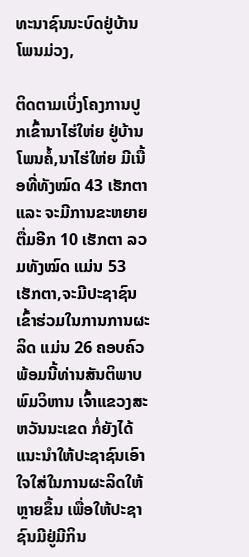ທະນາຊົນນະບົດຢູ່ບ້ານໂພນມ່ວງ,

ຕິດຕາມເບິ່ງໂຄງການປູກເຂົ້ານາໄຮ່ໃຫ່ຍ ຢູ່ບ້ານ ໂພນຄໍ້,ນາໄຮ່ໃຫ່ຍ ມີເນື້ອທີ່ທັງໝົດ 43 ເຮັກຕາ ແລະ ຈະມີການຂະຫຍາຍຕື່ມອີກ 10 ເຮັກຕາ ລວມທັງໝົດ ແມ່ນ 53 ເຮັກຕາ,ຈະມີປະຊາຊົນເຂົ້າຮ່ວມໃນການການຜະລິດ ແມ່ນ 26 ຄອບຄົວ ພ້ອມນີ້ທ່ານສັນຕິພາບ ພົມວິຫານ ເຈົ້າແຂວງສະຫວັນນະເຂດ ກໍ່ຍັງໄດ້ແນະນຳໃຫ້ປະຊາຊົນເອົາໃຈໃສ່ໃນການຜະລິດໃຫ້ຫຼາຍຂຶ້ນ ເພື່ອໃຫ້ປະຊາຊົນມີຢູ່ມີກິນ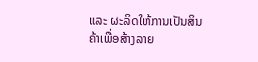ແລະ ຜະລິດໃຫ້ການເປັນສິນຄ້າເພື່ອສ້າງລາຍ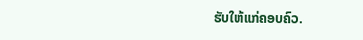ຮັບໃຫ້ແກ່ຄອບຄົວ.